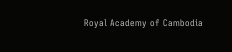Royal Academy of Cambodia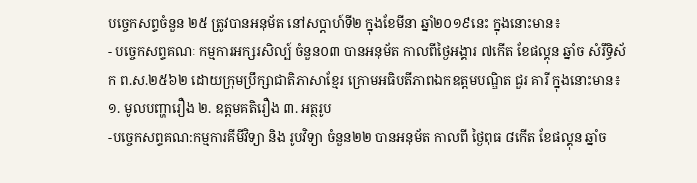បច្ចេកសព្ទចំនួន ២៥ ត្រូវបានអនុម័ត នៅសប្តាហ៍ទី២ ក្នុងខែមីនា ឆ្នាំ២០១៩នេះ ក្នុងនោះមាន៖
- បច្ចេកសព្ទគណៈ កម្មការអក្សរសិល្ប៍ ចំនួន០៣ បានអនុម័ត កាលពីថ្ងៃអង្គារ ៧កើត ខែផល្គុន ឆ្នាំច សំរឹទ្ធិស័ក ព.ស.២៥៦២ ដោយក្រុមប្រឹក្សាជាតិភាសាខ្មែរ ក្រោមអធិបតីភាពឯកឧត្តមបណ្ឌិត ជួរ គារី ក្នុងនោះមាន៖ ១. មូលបញ្ហារឿង ២. ឧត្តមគតិរឿង ៣. អត្ថរូប
-បច្ចេកសព្ទគណ:កម្មការគីមីវិទ្យា និង រូបវិទ្យា ចំនួន២២ បានអនុម័ត កាលពី ថ្ងៃពុធ ៨កើត ខែផល្គុន ឆ្នាំច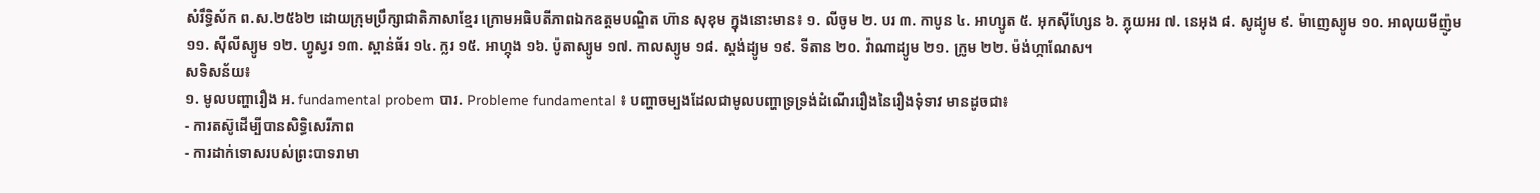សំរឹទ្ធិស័ក ព.ស.២៥៦២ ដោយក្រុមប្រឹក្សាជាតិភាសាខ្មែរ ក្រោមអធិបតីភាពឯកឧត្តមបណ្ឌិត ហ៊ាន សុខុម ក្នុងនោះមាន៖ ១. លីចូម ២. បរ ៣. កាបូន ៤. អាហ្សូត ៥. អុកស៊ីហ្សែន ៦. ភ្លុយអរ ៧. នេអុង ៨. សូដ្យូម ៩. ម៉ាញេស្យូម ១០. អាលុយមីញ៉ូម ១១. ស៊ីលីស្យូម ១២. ហ្វូស្វរ ១៣. ស្ពាន់ធ័រ ១៤. ក្លរ ១៥. អាហ្កុង ១៦. ប៉ូតាស្យូម ១៧. កាលស្យូម ១៨. ស្តង់ដ្យូម ១៩. ទីតាន ២០. វ៉ាណាដ្យូម ២១. ក្រូម ២២. ម៉ង់ហ្កាណែស។
សទិសន័យ៖
១. មូលបញ្ហារឿង អ. fundamental probem បារ. Probleme fundamental ៖ បញ្ហាចម្បងដែលជាមូលបញ្ហាទ្រទ្រង់ដំណើររឿងនៃរឿងទុំទាវ មានដូចជា៖
- ការតស៊ូដើម្បីបានសិទ្ធិសេរីភាព
- ការដាក់ទោសរបស់ព្រះបាទរាមា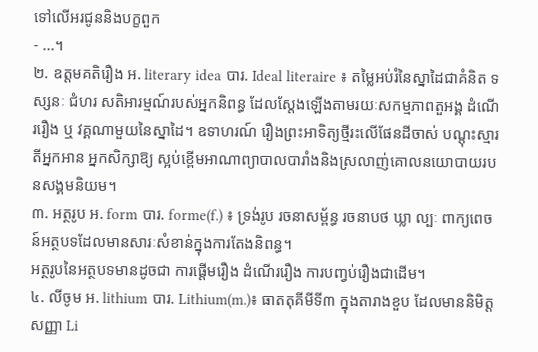ទៅលើអរជូននិងបក្ខពួក
- ...។
២. ឧត្តមគតិរឿង អ. literary idea បារ. Ideal literaire ៖ តម្លៃអប់រំនៃស្នាដៃជាគំនិត ទស្សនៈ ជំហរ សតិអារម្មណ៍របស់អ្នកនិពន្ធ ដែលស្តែងឡើងតាមរយៈសកម្មភាពតួអង្គ ដំណើររឿង ឬ វគ្គណាមួយនៃស្នាដៃ។ ឧទាហរណ៍ រឿងព្រះអាទិត្យថ្មីរះលើផែនដីចាស់ បណ្តុះស្មារតីអ្នកអាន អ្នកសិក្សាឱ្យ ស្អប់ខ្ពើមអាណាព្យាបាលបារាំងនិងស្រលាញ់គោលនយោបាយរបនសង្គមនិយម។
៣. អត្ថរូប អ. form បារ. forme(f.) ៖ ទ្រង់រូប រចនាសម្ព័ន្ធ រចនាបថ ឃ្លា ល្បៈ ពាក្យពេចន៍អត្ថបទដែលមានសារៈសំខាន់ក្នុងការតែងនិពន្ធ។
អត្ថរូបនៃអត្ថបទមានដូចជា ការផ្តើមរឿង ដំណើររឿង ការបញ្វប់រឿងជាដើម។
៤. លីចូម អ. lithium បារ. Lithium(m.)៖ ធាតតុគីមីទី៣ ក្នុងតារាងខួប ដែលមាននិមិត្តសញ្ញា Li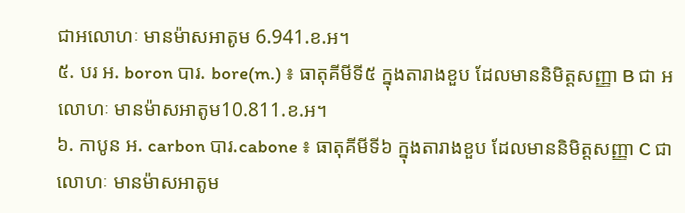ជាអលោហៈ មានម៉ាសអាតូម 6.941.ខ.អ។
៥. បរ អ. boron បារ. bore(m.) ៖ ធាតុគីមីទី៥ ក្នុងតារាងខួប ដែលមាននិមិត្តសញ្ញា B ជា អលោហៈ មានម៉ាសអាតូម10.811.ខ.អ។
៦. កាបូន អ. carbon បារ.cabone ៖ ធាតុគីមីទី៦ ក្នុងតារាងខួប ដែលមាននិមិត្តសញ្ញា C ជា លោហៈ មានម៉ាសអាតូម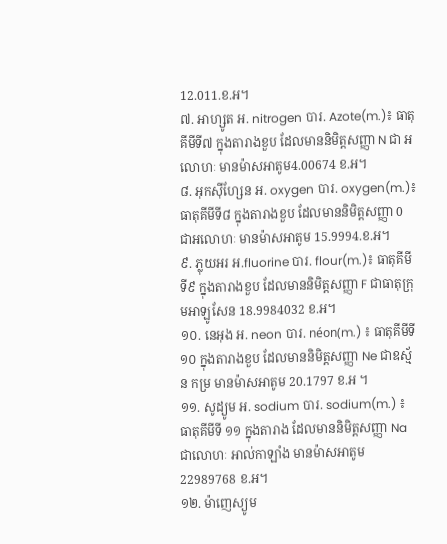12.011.ខ.អ។
៧. អាហ្សូត អ. nitrogen បារ. Azote(m.)៖ ធាតុគីមីទី៧ ក្នុងតារាងខួប ដែលមាននិមិត្តសញ្ញា N ជា អលោហៈ មានម៉ាសអាតូម4.00674 ខ.អ។
៨. អុកស៊ីហ្សែន អ. oxygen បារ. oxygen(m.)៖ ធាតុគីមីទី៨ ក្នុងតារាងខួប ដែលមាននិមិត្តសញ្ញា 0 ជាអលោហៈ មានម៉ាសអាតូម 15.9994.ខ.អ។
៩. ភ្លុយអរ អ.fluorine បារ. flour(m.)៖ ធាតុគីមីទី៩ ក្នុងតារាងខួប ដែលមាននិមិត្តសញ្ញា F ជាធាតុក្រុមអាឡូសែន 18.9984032 ខ.អ។
១០. នេអុង អ. neon បារ. néon(m.) ៖ ធាតុគីមីទី១០ ក្នុងតារាងខួប ដែលមាននិមិត្តសញ្ញា Ne ជាឧស្ម័ន កម្រ មានម៉ាសអាតូម 20.1797 ខ.អ ។
១១. សូដ្យូម អ. sodium បារ. sodium(m.) ៖ ធាតុគីមីទី ១១ ក្នុងតារាង ដែលមាននិមិត្តសញ្ញា Na ជាលោហៈ អាល់កាឡាំង មានម៉ាសអាតូម 22989768 ខ.អ។
១២. ម៉ាញេស្យូម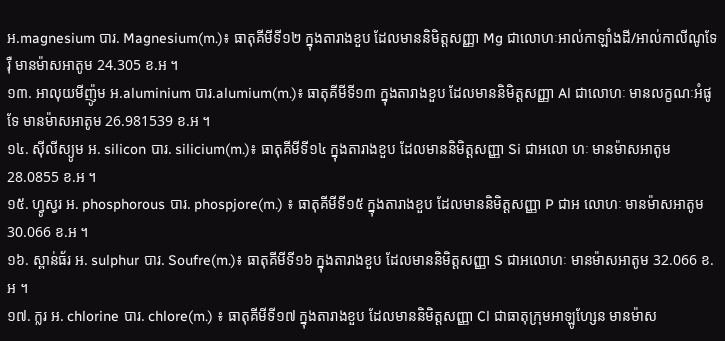អ.magnesium បារ. Magnesium(m.)៖ ធាតុគីមីទី១២ ក្នុងតារាងខួប ដែលមាននិមិត្តសញ្ញា Mg ជាលោហៈអាល់កាឡាំងដី/អាល់កាលីណូទែរ៉ឺ មានម៉ាសអាតូម 24.305 ខ.អ ។
១៣. អាលុយមីញ៉ូម អ.aluminium បារ.alumium(m.)៖ ធាតុគីមីទី១៣ ក្នុងតារាងខួប ដែលមាននិមិត្តសញ្ញា Al ជាលោហៈ មានលក្ខណៈអំផូទែ មានម៉ាសអាតូម 26.981539 ខ.អ ។
១៤. ស៊ីលីស្យូម អ. silicon បារ. silicium(m.)៖ ធាតុគីមីទី១៤ ក្នុងតារាងខួប ដែលមាននិមិត្តសញ្ញា Si ជាអលោ ហៈ មានម៉ាសអាតូម 28.0855 ខ.អ ។
១៥. ហ្វូស្វរ អ. phosphorous បារ. phospjore(m.) ៖ ធាតុគីមីទី១៥ ក្នុងតារាងខួប ដែលមាននិមិត្តសញ្ញា P ជាអ លោហៈ មានម៉ាសអាតូម 30.066 ខ.អ ។
១៦. ស្ពាន់ធ័រ អ. sulphur បារ. Soufre(m.)៖ ធាតុគីមីទី១៦ ក្នុងតារាងខួប ដែលមាននិមិត្តសញ្ញា S ជាអលោហៈ មានម៉ាសអាតូម 32.066 ខ.អ ។
១៧. ក្លរ អ. chlorine បារ. chlore(m.) ៖ ធាតុគីមីទី១៧ ក្នុងតារាងខួប ដែលមាននិមិត្តសញ្ញា Cl ជាធាតុក្រុមអាឡូហ្សែន មានម៉ាស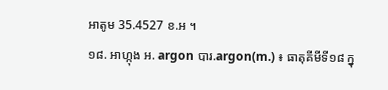អាតូម 35.4527 ខ.អ ។
១៨. អាហ្កុង អ. argon បារ.argon(m.) ៖ ធាតុគីមីទី១៨ ក្នុ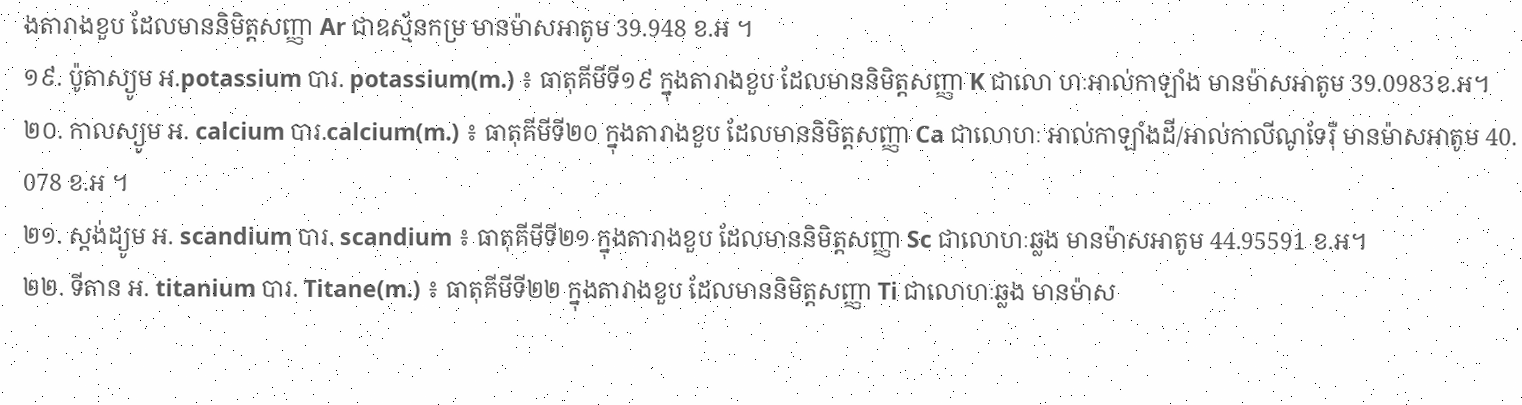ងតារាងខួប ដែលមាននិមិត្តសញ្ញា Ar ជាឧស្ម័នកម្រ មានម៉ាសអាតូម 39.948 ខ.អ ។
១៩. ប៉ូតាស្យូម អ.potassium បារ. potassium(m.) ៖ ធាតុគីមីទី១៩ ក្នុងតារាងខួប ដែលមាននិមិត្តសញ្ញា K ជាលោ ហៈអាល់កាឡាំង មានម៉ាសអាតូម 39.0983ខ.អ។
២០. កាលស្យូម អ. calcium បារ.calcium(m.) ៖ ធាតុគីមីទី២០ ក្នុងតារាងខួប ដែលមាននិមិត្តសញ្ញា Ca ជាលោហៈ អាល់កាឡាំងដី/អាល់កាលីណូទែរ៉ឺ មានម៉ាសអាតូម 40. 078 ខ.អ ។
២១. ស្តង់ដ្យូម អ. scandium បារ. scandium ៖ ធាតុគីមីទី២១ ក្នុងតារាងខួប ដែលមាននិមិត្តសញ្ញា Sc ជាលោហៈឆ្លង មានម៉ាសអាតូម 44.95591 ខ.អ។
២២. ទីតាន អ. titanium បារ. Titane(m.) ៖ ធាតុគីមីទី២២ ក្នុងតារាងខួប ដែលមាននិមិត្តសញ្ញា Ti ជាលោហៈឆ្លង មានម៉ាស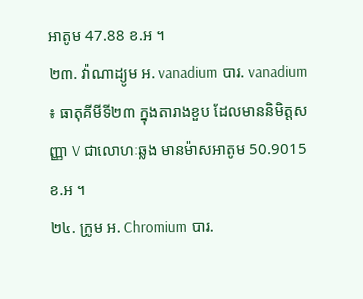អាតូម 47.88 ខ.អ ។
២៣. វ៉ាណាដ្យូម អ. vanadium បារ. vanadium ៖ ធាតុគីមីទី២៣ ក្នុងតារាងខួប ដែលមាននិមិត្តសញ្ញា V ជាលោហៈឆ្លង មានម៉ាសអាតូម 50.9015 ខ.អ ។
២៤. ក្រូម អ. Chromium បារ.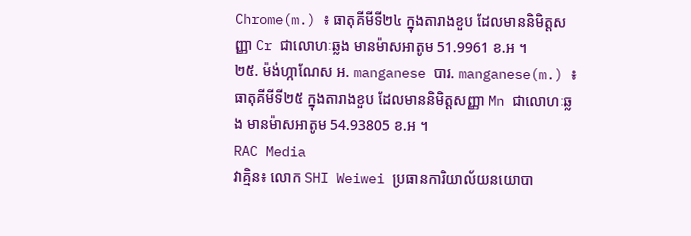Chrome(m.) ៖ ធាតុគីមីទី២៤ ក្នុងតារាងខួប ដែលមាននិមិត្តសញ្ញា Cr ជាលោហៈឆ្លង មានម៉ាសអាតូម 51.9961 ខ.អ ។
២៥. ម៉ង់ហ្កាណែស អ. manganese បារ. manganese(m.) ៖ ធាតុគីមីទី២៥ ក្នុងតារាងខួប ដែលមាននិមិត្តសញ្ញា Mn ជាលោហៈឆ្លង មានម៉ាសអាតូម 54.93805 ខ.អ ។
RAC Media
វាគ្មិន៖ លោក SHI Weiwei ប្រធានការិយាល័យនយោបា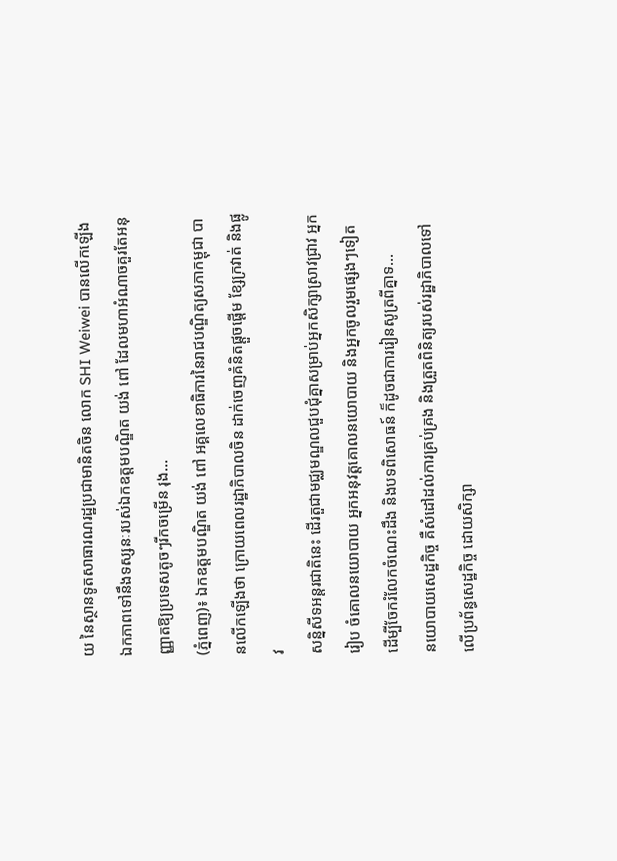យ នៃស្ថានទូតសាធារណរដ្ឋប្រជាមានិតចិន លោក SHI Weiwei បានលើកឡើងឯកភាពទៅនឹងទស្សនៈរបស់ឯកឧត្ដមបណ្ឌិត យង់ ពៅ ដែលមហាអំណាចគួរតែអនុញ្ញាតឱ្យប្រទេសតូចៗរីកចម្រើន រុង...
(ភ្នំពេញ)៖ ឯកឧត្តមបណ្ឌិត យង់ ពៅ អគ្គលេខាធិការនៃរាជបណ្ឌិត្យសភាកម្ពុជា បានលើកឡើងថា ក្រោយពេលរដ្ឋាភិបាលចិន ដាក់ចេញគំនិតផ្តួចផ្តើម ខ្សែក្រវាត់ និងផ្លូវ
សន្និសីទអន្តរជាតិនេះ ដើរតួជាមជ្ឈមណ្ឌលជួបជុំគ្នាសម្រាប់អ្នកសិក្សាស្រាវជ្រាវ អ្នករៀប ចំគោលនយោបាយ អ្នកអនុវត្តគោលនយោបាយ និងអ្នកចូលរួមផ្សេងៗទៀត ដើម្បីចែករំលែកចំណេះដឹង និងបទពិសោធន៍ ក៏ដូចជាការរៀនសូត្រពីគ្នាទ...
នយោបាយសេដ្ឋកិច្ច គឺសំដៅដល់ការគ្រប់គ្រង និងត្រួតពិនិត្យរបស់រដ្ឋាភិបាលទៅលើប្រព័ន្ធសេដ្ឋកិច្ច ដោយសិក្សា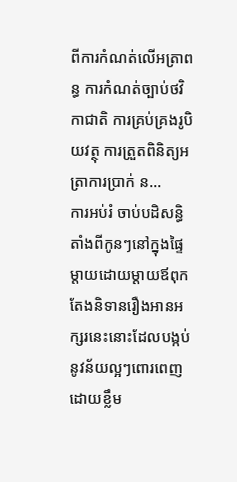ពីការកំណត់លើអត្រាពន្ធ ការកំណត់ច្បាប់ថវិកាជាតិ ការគ្រប់គ្រងរូបិយវត្ថុ ការត្រួតពិនិត្យអត្រាការប្រាក់ ន...
ការអប់រំ ចាប់បដិសន្ធិតាំងពីកូនៗនៅក្នុងផ្ទៃម្ដាយដោយម្ដាយឪពុកតែងនិទានរឿងអានអក្សរនេះនោះដែលបង្កប់នូវន័យល្អៗពោរពេញដោយខ្លឹម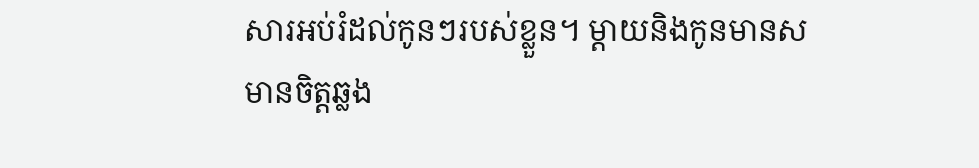សារអប់រំដល់កូនៗរបស់ខ្លួន។ ម្ដាយនិងកូនមានសមានចិត្តឆ្លង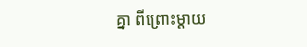គ្នា ពីព្រោះម្ដាយ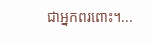ជាអ្នកពរពោះ។...